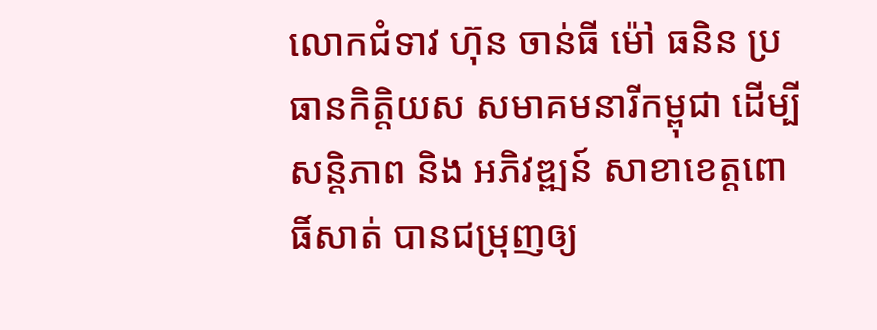លោកជំទាវ ហ៊ុន ចាន់ធី ម៉ៅ ធនិន ប្រធានកិត្តិយស សមាគមនារីកម្ពុជា ដើម្បីសន្តិភាព និង អភិវឌ្ឍន៍ សាខាខេត្តពោធិ៍សាត់ បានជម្រុញឲ្យ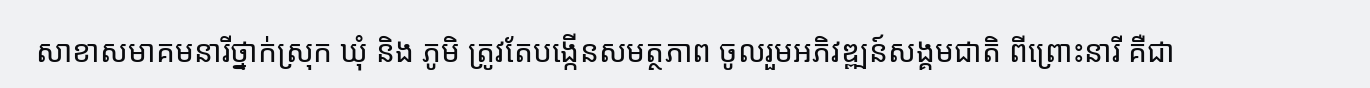សាខាសមាគមនារីថ្នាក់ស្រុក ឃុំ និង ភូមិ ត្រូវតែបង្កើនសមត្ថភាព ចូលរួមអភិវឌ្ឍន៍សង្គមជាតិ ពីព្រោះនារី គឺជា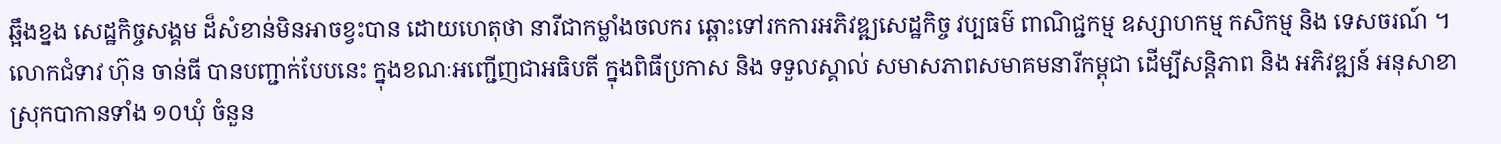ឆ្អឹងខ្នង សេដ្ឋកិច្ចសង្គម ដ៏សំខាន់មិនអាចខ្វះបាន ដោយហេតុថា នារីជាកម្លាំងចលករ ឆ្ពោះទៅរកការអភិវឌ្ឍសេដ្ឋកិច្ច វប្បធម៌ ពាណិជ្ជកម្ម ឧស្សាហកម្ម កសិកម្ម និង ទេសចរណ៍ ។
លោកជំទាវ ហ៊ុន ចាន់ធី បានបញ្ជាក់បែបនេះ ក្នុងខណៈអញ្ជើញជាអធិបតី ក្នុងពិធីប្រកាស និង ទទួលស្គាល់ សមាសភាពសមាគមនារីកម្ពុជា ដើម្បីសន្តិភាព និង អភិវឌ្ឍន៍ អនុសាខាស្រុកបាកានទាំង ១០ឃុំ ចំនួន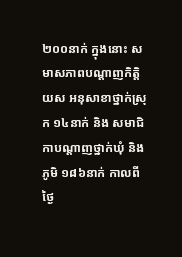២០០នាក់ ក្នុងនោះ សមាសភាពបណ្តាញកិត្តិយស អនុសាខាថ្នាក់ស្រុក ១៤នាក់ និង សមាជិកាបណ្តាញថ្នាក់ឃុំ និង ភូមិ ១៨៦នាក់ កាលពីថ្ងៃ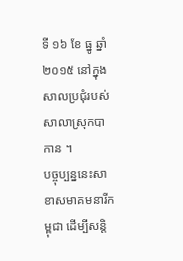ទី ១៦ ខែ ធ្នូ ឆ្នាំ ២០១៥ នៅក្នុងសាលប្រជុំរបស់សាលាស្រុកបាកាន ។
បច្ចុប្បន្ននេះសាខាសមាគមនារីកម្ពុជា ដើម្បីសន្តិ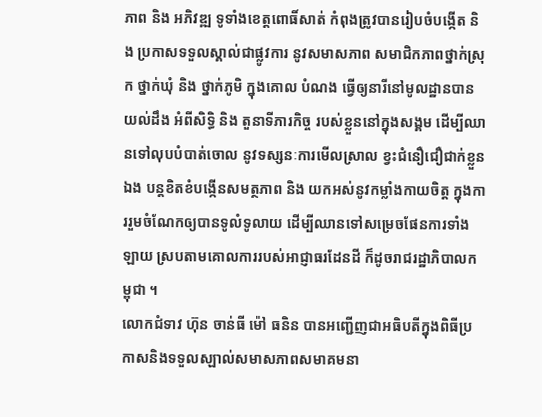ភាព និង អភិវឌ្ឍ ទូទាំងខេត្តពោធិ៍សាត់ កំពុងត្រូវបានរៀបចំបង្កើត និង ប្រកាសទទួលស្គាល់ជាផ្លូវការ នូវសមាសភាព សមាជិកភាពថ្នាក់ស្រុក ថ្នាក់ឃុំ និង ថ្នាក់ភូមិ ក្នុងគោល បំណង ធ្វើឲ្យនារីនៅមូលដ្ឋានបានយល់ដឹង អំពីសិទ្ធិ និង តួនាទីភារកិច្ច របស់ខ្លួននៅក្នុងសង្គម ដើម្បីឈានទៅលុបបំបាត់ចោល នូវទស្សនៈការមើលស្រាល ខ្វះជំនឿជឿជាក់ខ្លួនឯង បន្តខិតខំបង្កើនសមត្ថភាព និង យកអស់នូវកម្លាំងកាយចិត្ត ក្នុងការរួមចំណែកឲ្យបានទូលំទូលាយ ដើម្បីឈានទៅសម្រេចផែនការទាំងឡាយ ស្របតាមគោលការរបស់អាជ្ញាធរដែនដី ក៏ដូចរាជរដ្ឋាភិបាលកម្ពុជា ។
លោកជំទាវ ហ៊ុន ចាន់ធី ម៉ៅ ធនិន បានអញ្ជើញជាអធិបតីក្នុងពិធីប្រកាសនិងទទួលស្ឡាល់សមាសភាពសមាគមនា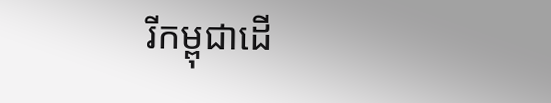រីកម្ពុជាដើ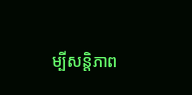ម្បីសន្តិភាព